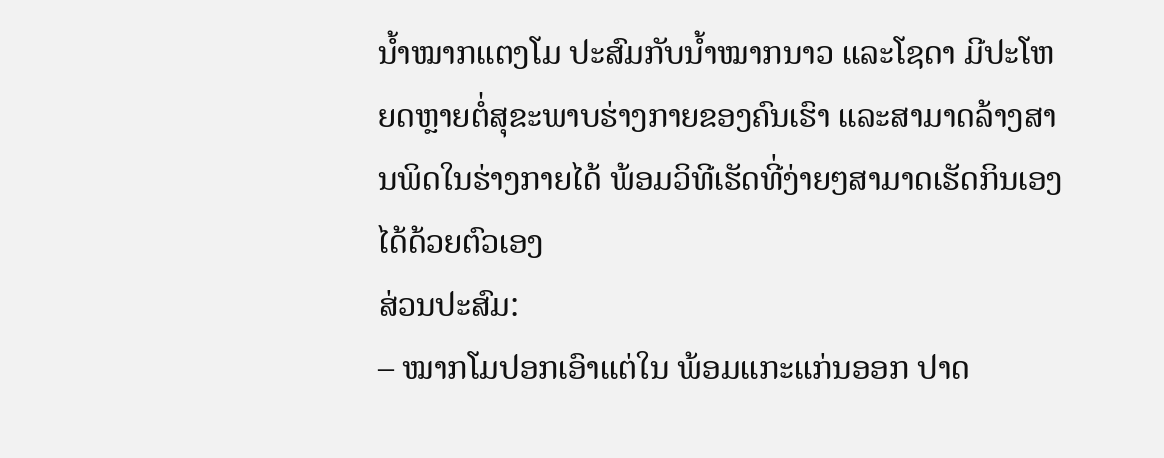ນໍ້າໝາກແຕງໂມ ປະສົມກັບນໍ້າໝາກນາວ ແລະໂຊດາ ມີປະໂຫຍດຫຼາຍຕໍ່ສຸຂະພາບຮ່າງກາຍຂອງຄົນເຮົາ ແລະສາມາດລ້າງສານພິດໃນຮ່າງກາຍໄດ້ ພ້ອມວິທີເຮັດທີ່ງ່າຍໆສາມາດເຮັດກິນເອງໄດ້ດ້ວຍຕົວເອງ
ສ່ວນປະສົມ:
– ໝາກໂມປອກເອົາແຕ່ໃນ ພ້ອມແກະແກ່ນອອກ ປາດ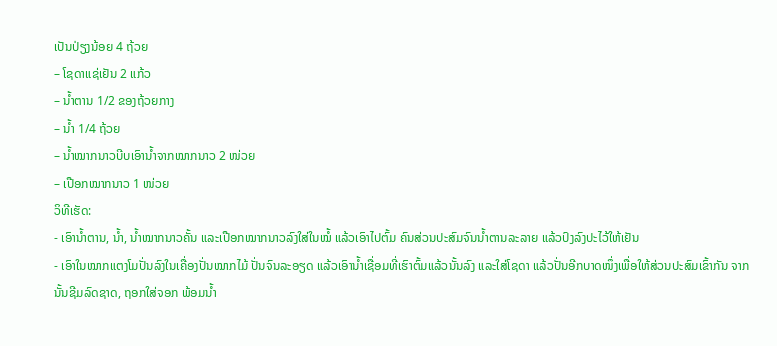ເປັນປ່ຽງນ້ອຍ 4 ຖ້ວຍ
– ໂຊດາແຊ່ເຢັນ 2 ແກ້ວ
– ນໍ້າຕານ 1/2 ຂອງຖ້ວຍກາງ
– ນໍ້າ 1/4 ຖ້ວຍ
– ນໍ້າໝາກນາວບີບເອົານໍ້າຈາກໝາກນາວ 2 ໜ່ວຍ
– ເປືອກໝາກນາວ 1 ໜ່ວຍ
ວິທີເຮັດ:
- ເອົານໍ້າຕານ, ນໍ້າ, ນໍ້າໝາກນາວຄັ້ນ ແລະເປືອກໝາກນາວລົງໃສ່ໃນໝໍ້ ແລ້ວເອົາໄປຕົ້ມ ຄົນສ່ວນປະສົມຈົນນໍ້າຕານລະລາຍ ແລ້ວປົງລົງປະໄວ້ໃຫ້ເຢັນ
- ເອົາໃນໝາກແຕງໂມປັ່ນລົງໃນເຄື່ອງປັ່ນໝາກໄມ້ ປັ່ນຈົນລະອຽດ ແລ້ວເອົານໍ້າເຊື່ອມທີ່ເຮົາຕົ້ມແລ້ວນັ້ນລົງ ແລະໃສ່ໂຊດາ ແລ້ວປັ່ນອີກບາດໜຶ່ງເພື່ອໃຫ້ສ່ວນປະສົມເຂົ້າກັນ ຈາກນັ້ນຊີມລົດຊາດ, ຖອກໃສ່ຈອກ ພ້ອມນໍ້າ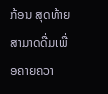ກ້ອນ ສຸດທ້າຍສາມາດດື່ມເພື່ອຄາຍຄວາ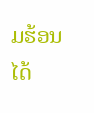ມຮ້ອນໄດ້